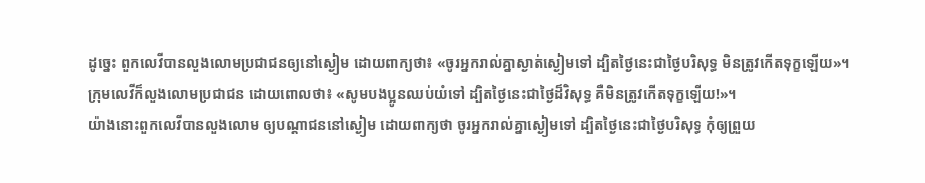ដូច្នេះ ពួកលេវីបានលួងលោមប្រជាជនឲ្យនៅស្ងៀម ដោយពាក្យថា៖ «ចូរអ្នករាល់គ្នាស្ងាត់ស្ងៀមទៅ ដ្បិតថ្ងៃនេះជាថ្ងៃបរិសុទ្ធ មិនត្រូវកើតទុក្ខឡើយ»។
ក្រុមលេវីក៏លួងលោមប្រជាជន ដោយពោលថា៖ «សូមបងប្អូនឈប់យំទៅ ដ្បិតថ្ងៃនេះជាថ្ងៃដ៏វិសុទ្ធ គឺមិនត្រូវកើតទុក្ខឡើយ!»។
យ៉ាងនោះពួកលេវីបានលួងលោម ឲ្យបណ្តាជននៅស្ងៀម ដោយពាក្យថា ចូរអ្នករាល់គ្នាស្ងៀមទៅ ដ្បិតថ្ងៃនេះជាថ្ងៃបរិសុទ្ធ កុំឲ្យព្រួយ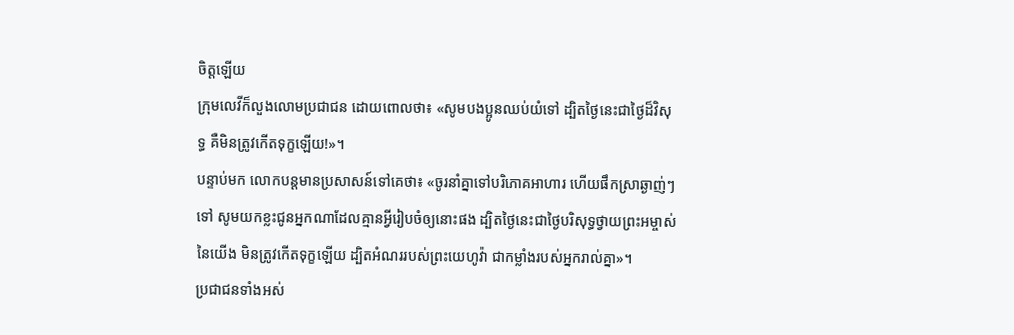ចិត្តឡើយ
ក្រុមលេវីក៏លួងលោមប្រជាជន ដោយពោលថា៖ «សូមបងប្អូនឈប់យំទៅ ដ្បិតថ្ងៃនេះជាថ្ងៃដ៏វិសុទ្ធ គឺមិនត្រូវកើតទុក្ខឡើយ!»។
បន្ទាប់មក លោកបន្តមានប្រសាសន៍ទៅគេថា៖ «ចូរនាំគ្នាទៅបរិភោគអាហារ ហើយផឹកស្រាឆ្ងាញ់ៗទៅ សូមយកខ្លះជូនអ្នកណាដែលគ្មានអ្វីរៀបចំឲ្យនោះផង ដ្បិតថ្ងៃនេះជាថ្ងៃបរិសុទ្ធថ្វាយព្រះអម្ចាស់នៃយើង មិនត្រូវកើតទុក្ខឡើយ ដ្បិតអំណររបស់ព្រះយេហូវ៉ា ជាកម្លាំងរបស់អ្នករាល់គ្នា»។
ប្រជាជនទាំងអស់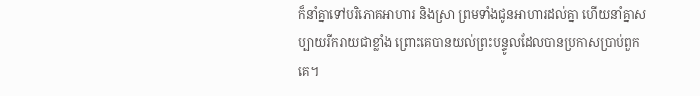ក៏នាំគ្នាទៅបរិភោគអាហារ និងស្រា ព្រមទាំងជូនអាហារដល់គ្នា ហើយនាំគ្នាសប្បាយរីករាយជាខ្លាំង ព្រោះគេបានយល់ព្រះបន្ទូលដែលបានប្រកាសប្រាប់ពួកគេ។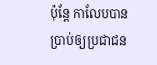ប៉ុន្ដែ កាលែបបានប្រាប់ឲ្យប្រជាជន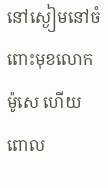នៅស្ងៀមនៅចំពោះមុខលោកម៉ូសេ ហើយពោល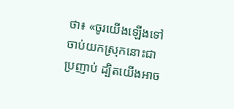ថា៖ «ចូរយើងឡើងទៅចាប់យកស្រុកនោះជាប្រញាប់ ដ្បិតយើងអាច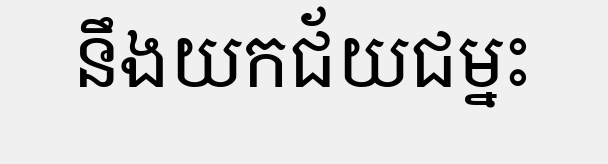នឹងយកជ័យជម្នះ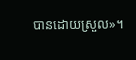បានដោយស្រួល»។